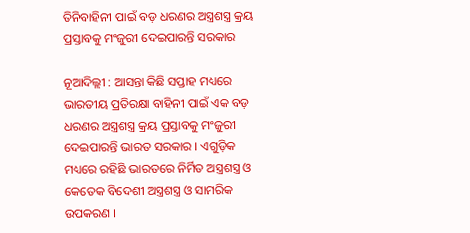ତିନିବାହିନୀ ପାଇଁ ବଡ଼ ଧରଣର ଅସ୍ତ୍ରଶସ୍ତ୍ର କ୍ରୟ ପ୍ରସ୍ତାବକୁ ମଂଜୁରୀ ଦେଇପାରନ୍ତି ସରକାର

ନୂଆଦିଲ୍ଲୀ : ଆସନ୍ତା କିଛି ସପ୍ତାହ ମଧ୍ୟରେ ଭାରତୀୟ ପ୍ରତିରକ୍ଷା ବାହିନୀ ପାଇଁ ଏକ ବଡ଼ ଧରଣର ଅସ୍ତ୍ରଶସ୍ତ୍ର କ୍ରୟ ପ୍ରସ୍ତାବକୁ ମଂଜୁରୀ ଦେଇପାରନ୍ତି ଭାରତ ସରକାର । ଏଗୁଡ଼ିକ ମଧ୍ୟରେ ରହିଛି ଭାରତରେ ନିର୍ମିତ ଅସ୍ତ୍ରଶସ୍ତ୍ର ଓ କେତେକ ବିଦେଶୀ ଅସ୍ତ୍ରଶସ୍ତ୍ର ଓ ସାମରିକ ଉପକରଣ ।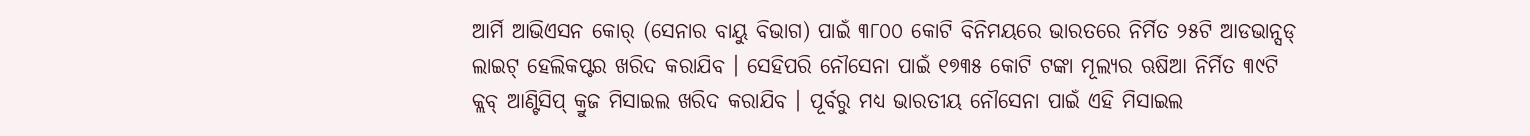ଆର୍ମି ଆଭିଏସନ କୋର୍ (ସେନାର ବାୟୁ ବିଭାଗ) ପାଇଁ ୩୮୦୦ କୋଟି ବିନିମୟରେ ଭାରତରେ ନିର୍ମିତ ୨୫ଟି ଆଡଭାନ୍ସଡ୍ ଲାଇଟ୍ ହେଲିକପ୍ଟର ଖରିଦ କରାଯିବ । ସେହିପରି ନୌସେନା ପାଇଁ ୧୭୩୫ କୋଟି ଟଙ୍କା ମୂଲ୍ୟର ଋଷିଆ ନିର୍ମିତ ୩୯ଟି କ୍ଲବ୍ ଆଣ୍ଟିସିପ୍ କ୍ରୁଜ ମିସାଇଲ ଖରିଦ କରାଯିବ । ପୂର୍ବରୁ ମଧ୍ୟ ଭାରତୀୟ ନୌସେନା ପାଇଁ ଏହି ମିସାଇଲ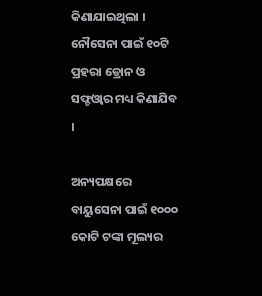କିଣାଯାଇଥିଲା । ନୌସେନା ପାଇଁ ୧୦ଟି ପ୍ରହରା ଡ୍ରୋନ ଓ ସଫ୍ଟଓ୍ବାର ମଧ୍ୟ କିଣାଯିବ ।

ଅନ୍ୟପକ୍ଷରେ ବାୟୁସେନା ପାଇଁ ୧୦୦୦ କୋଟି ଟଙ୍କା ମୂଲ୍ୟର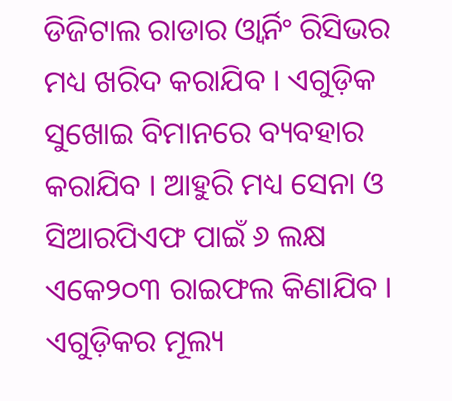ଡିଜିଟାଲ ରାଡାର ଓ୍ବାର୍ନିଂ ରିସିଭର ମଧ୍ୟ ଖରିଦ କରାଯିବ । ଏଗୁଡ଼ିକ ସୁଖୋଇ ବିମାନରେ ବ୍ୟବହାର କରାଯିବ । ଆହୁରି ମଧ୍ୟ ସେନା ଓ ସିଆରପିଏଫ ପାଇଁ ୬ ଲକ୍ଷ ଏକେ୨୦୩ ରାଇଫଲ କିଣାଯିବ । ଏଗୁଡ଼ିକର ମୂଲ୍ୟ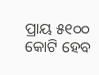ପ୍ରାୟ ୫୧୦୦ କୋଟି ହେବ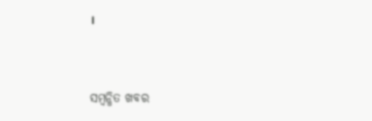।



ସମ୍ବନ୍ଧିତ ଖବର